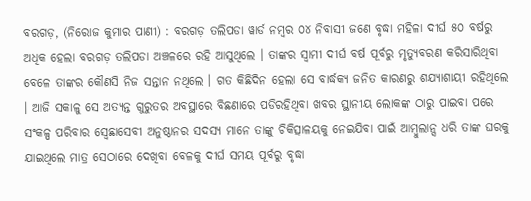ବରଗଡ଼, (ନିରୋଜ କୁମାର ପାଣୀ) : ବରଗଡ଼ ତଲିପଡା ୱାର୍ଡ ନମ୍ବର ୦୪ ନିବାସୀ ଜଣେ ବୃଦ୍ଧା ମହିଳା ଦୀର୍ଘ ୫୦ ବର୍ଷରୁ ଅଧିକ ହେଲା ବରଗଡ଼ ତଲିପଡା ଅଞ୍ଚଳରେ ରହି ଆସୁଥିଲେ । ତାଙ୍କର ସ୍ୱାମୀ ଦୀର୍ଘ ବର୍ଷ ପୂର୍ବରୁ ମୃତ୍ୟୁବରଣ କରିସାରିଥିବା ବେଳେ ତାଙ୍କର କୌଣସି ନିଜ ସନ୍ତାନ ନଥିଲେ । ଗତ କିଛିଦିନ ହେଲା ସେ ବାର୍ଦ୍ଧକ୍ୟ ଜନିତ କାରଣରୁ ଶଯ୍ୟାଶାୟୀ ରହିଥିଲେ । ଆଜି ସକାଳୁ ସେ ଅତ୍ୟନ୍ତ ଗୁରୁତର ଅବସ୍ଥାରେ ବିଛଣାରେ ପଡିରହିଥିବା ଖବର ସ୍ଥାନୀୟ ଲୋକଙ୍କ ଠାରୁ ପାଇବା ପରେ ସଂକଳ୍ପ ପରିବାର ସ୍ବେଛାସେବୀ ଅନୁଷ୍ଠାନର ସଦସ୍ୟ ମାନେ ତାଙ୍କୁ ଚିକିତ୍ସାଳୟକୁ ନେଇଯିବା ପାଇଁ ଆମ୍ବୁଲାନ୍ସ ଧରି ତାଙ୍କ ଘରକୁ ଯାଇଥିଲେ ମାତ୍ର ସେଠାରେ ଦେଖିବା ବେଳକୁ ଦୀର୍ଘ ସମୟ ପୂର୍ବରୁ ବୃଦ୍ଧା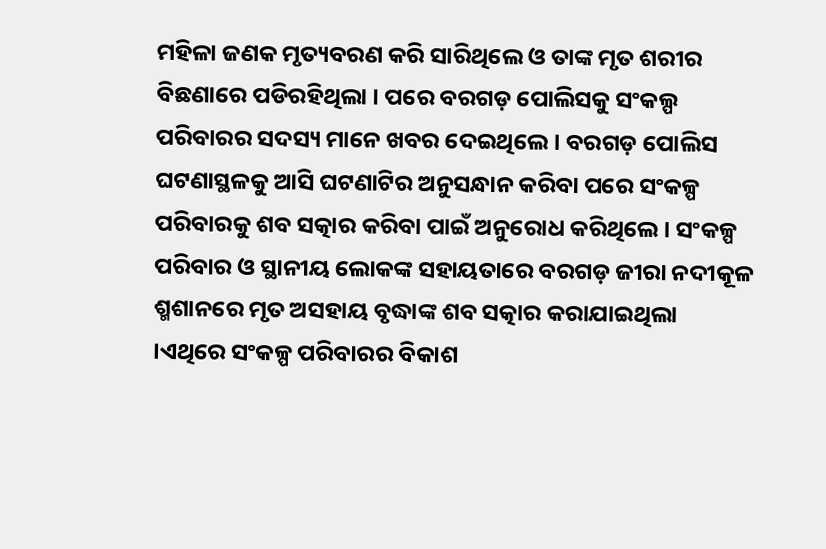ମହିଳା ଜଣକ ମୃତ୍ୟବରଣ କରି ସାରିଥିଲେ ଓ ତାଙ୍କ ମୃତ ଶରୀର ବିଛଣାରେ ପଡିରହିଥିଲା । ପରେ ବରଗଡ଼ ପୋଲିସକୁ ସଂକଲ୍ପ ପରିବାରର ସଦସ୍ୟ ମାନେ ଖବର ଦେଇଥିଲେ । ବରଗଡ଼ ପୋଲିସ ଘଟଣାସ୍ଥଳକୁ ଆସି ଘଟଣାଟିର ଅନୁସନ୍ଧାନ କରିବା ପରେ ସଂକଳ୍ପ ପରିବାରକୁ ଶବ ସତ୍କାର କରିବା ପାଇଁ ଅନୁରୋଧ କରିଥିଲେ । ସଂକଳ୍ପ ପରିବାର ଓ ସ୍ଥାନୀୟ ଲୋକଙ୍କ ସହାୟତାରେ ବରଗଡ଼ ଜୀରା ନଦୀକୂଳ ଶ୍ମଶାନରେ ମୃତ ଅସହାୟ ବୃଦ୍ଧାଙ୍କ ଶବ ସତ୍କାର କରାଯାଇଥିଲା ।ଏଥିରେ ସଂକଳ୍ପ ପରିବାରର ବିକାଶ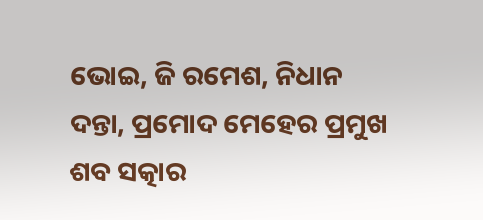ଭୋଇ, ଜି ରମେଶ, ନିଧାନ ଦନ୍ତା, ପ୍ରମୋଦ ମେହେର ପ୍ରମୁଖ ଶବ ସତ୍କାର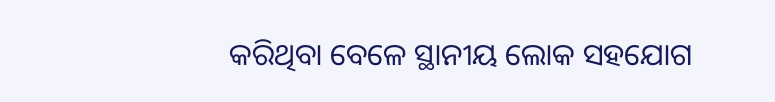କରିଥିବା ବେଳେ ସ୍ଥାନୀୟ ଲୋକ ସହଯୋଗ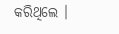କରିଥିଲେ ।